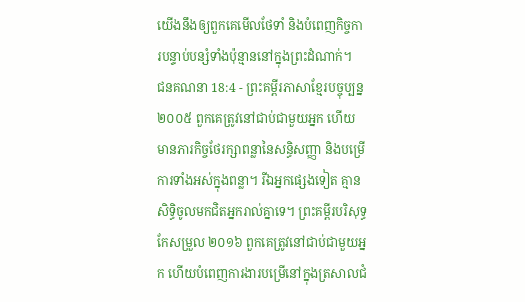យើងនឹងឲ្យពួកគេមើលថែទាំ និងបំពេញកិច្ចការបន្ទាប់បន្សំទាំងប៉ុន្មាននៅក្នុងព្រះដំណាក់។
ជនគណនា 18:4 - ព្រះគម្ពីរភាសាខ្មែរបច្ចុប្បន្ន ២០០៥ ពួកគេត្រូវនៅជាប់ជាមួយអ្នក ហើយមានភារកិច្ចថែរក្សាពន្លានៃសន្ធិសញ្ញា និងបម្រើការទាំងអស់ក្នុងពន្លា។ រីឯអ្នកផ្សេងទៀត គ្មានសិទ្ធិចូលមកជិតអ្នករាល់គ្នាទេ។ ព្រះគម្ពីរបរិសុទ្ធកែសម្រួល ២០១៦ ពួកគេត្រូវនៅជាប់ជាមួយអ្នក ហើយបំពេញការងារបម្រើនៅក្នុងត្រសាលជំ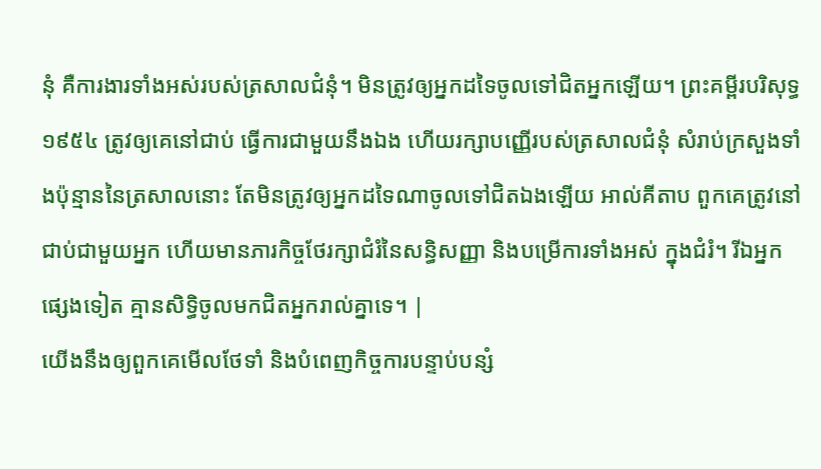នុំ គឺការងារទាំងអស់របស់ត្រសាលជំនុំ។ មិនត្រូវឲ្យអ្នកដទៃចូលទៅជិតអ្នកឡើយ។ ព្រះគម្ពីរបរិសុទ្ធ ១៩៥៤ ត្រូវឲ្យគេនៅជាប់ ធ្វើការជាមួយនឹងឯង ហើយរក្សាបញ្ញើរបស់ត្រសាលជំនុំ សំរាប់ក្រសួងទាំងប៉ុន្មាននៃត្រសាលនោះ តែមិនត្រូវឲ្យអ្នកដទៃណាចូលទៅជិតឯងឡើយ អាល់គីតាប ពួកគេត្រូវនៅជាប់ជាមួយអ្នក ហើយមានភារកិច្ចថែរក្សាជំរំនៃសន្ធិសញ្ញា និងបម្រើការទាំងអស់ ក្នុងជំរំ។ រីឯអ្នកផ្សេងទៀត គ្មានសិទ្ធិចូលមកជិតអ្នករាល់គ្នាទេ។ |
យើងនឹងឲ្យពួកគេមើលថែទាំ និងបំពេញកិច្ចការបន្ទាប់បន្សំ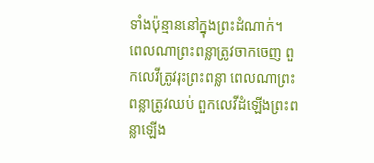ទាំងប៉ុន្មាននៅក្នុងព្រះដំណាក់។
ពេលណាព្រះពន្លាត្រូវចាកចេញ ពួកលេវីត្រូវរុះព្រះពន្លា ពេលណាព្រះពន្លាត្រូវឈប់ ពួកលេវីដំឡើងព្រះពន្លាឡើង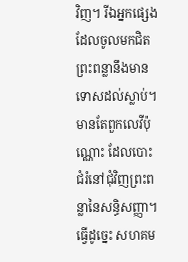វិញ។ រីឯអ្នកផ្សេងដែលចូលមកជិតព្រះពន្លានឹងមានទោសដល់ស្លាប់។
មានតែពួកលេវីប៉ុណ្ណោះ ដែលបោះជំរំនៅជុំវិញព្រះពន្លានៃសន្ធិសញ្ញា។ ធ្វើដូច្នេះ សហគម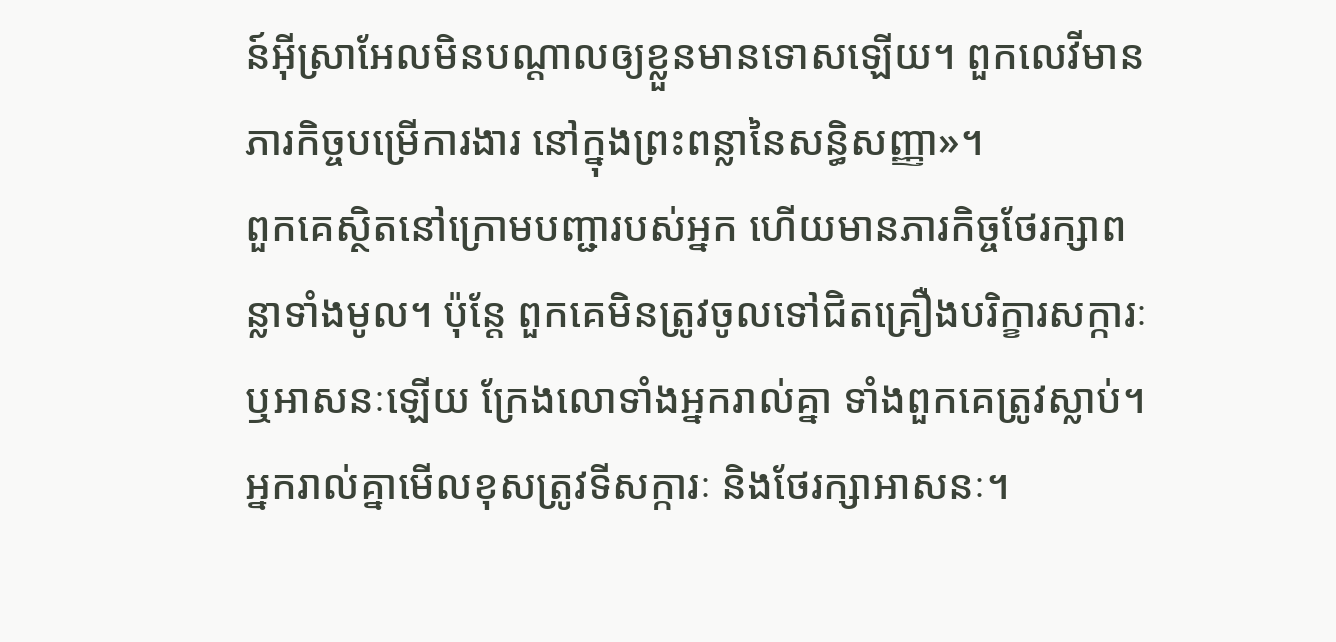ន៍អ៊ីស្រាអែលមិនបណ្ដាលឲ្យខ្លួនមានទោសឡើយ។ ពួកលេវីមានភារកិច្ចបម្រើការងារ នៅក្នុងព្រះពន្លានៃសន្ធិសញ្ញា»។
ពួកគេស្ថិតនៅក្រោមបញ្ជារបស់អ្នក ហើយមានភារកិច្ចថែរក្សាពន្លាទាំងមូល។ ប៉ុន្តែ ពួកគេមិនត្រូវចូលទៅជិតគ្រឿងបរិក្ខារសក្ការៈ ឬអាសនៈឡើយ ក្រែងលោទាំងអ្នករាល់គ្នា ទាំងពួកគេត្រូវស្លាប់។
អ្នករាល់គ្នាមើលខុសត្រូវទីសក្ការៈ និងថែរក្សាអាសនៈ។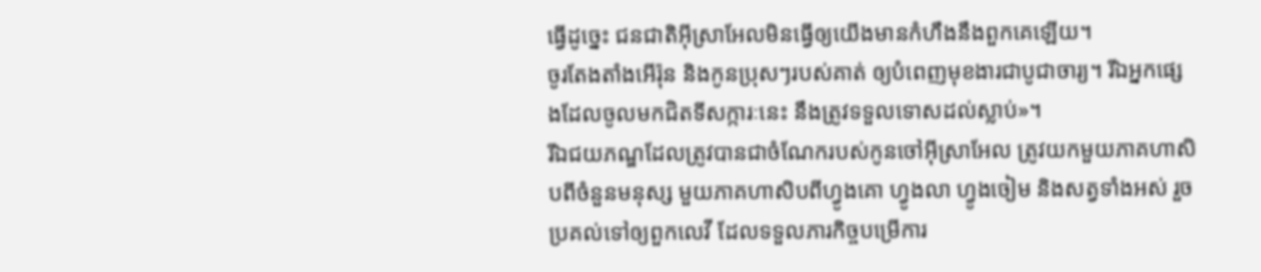ធ្វើដូច្នេះ ជនជាតិអ៊ីស្រាអែលមិនធ្វើឲ្យយើងមានកំហឹងនឹងពួកគេឡើយ។
ចូរតែងតាំងអើរ៉ុន និងកូនប្រុសៗរបស់គាត់ ឲ្យបំពេញមុខងារជាបូជាចារ្យ។ រីឯអ្នកផ្សេងដែលចូលមកជិតទីសក្ការៈនេះ នឹងត្រូវទទួលទោសដល់ស្លាប់»។
រីឯជយភណ្ឌដែលត្រូវបានជាចំណែករបស់កូនចៅអ៊ីស្រាអែល ត្រូវយកមួយភាគហាសិបពីចំនួនមនុស្ស មួយភាគហាសិបពីហ្វូងគោ ហ្វូងលា ហ្វូងចៀម និងសត្វទាំងអស់ រួចប្រគល់ទៅឲ្យពួកលេវី ដែលទទួលភារកិច្ចបម្រើការ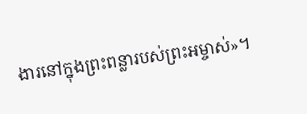ងារនៅក្នុងព្រះពន្លារបស់ព្រះអម្ចាស់»។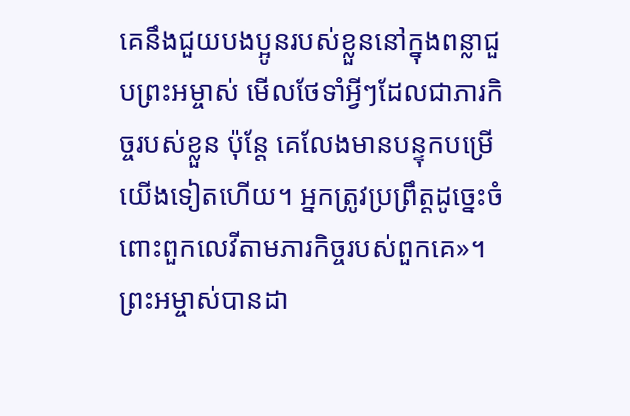គេនឹងជួយបងប្អូនរបស់ខ្លួននៅក្នុងពន្លាជួបព្រះអម្ចាស់ មើលថែទាំអ្វីៗដែលជាភារកិច្ចរបស់ខ្លួន ប៉ុន្តែ គេលែងមានបន្ទុកបម្រើយើងទៀតហើយ។ អ្នកត្រូវប្រព្រឹត្តដូច្នេះចំពោះពួកលេវីតាមភារកិច្ចរបស់ពួកគេ»។
ព្រះអម្ចាស់បានដា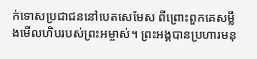ក់ទោសប្រជាជននៅបេតសេមែស ពីព្រោះពួកគេសម្លឹងមើលហិបរបស់ព្រះអម្ចាស់។ ព្រះអង្គបានប្រហារមនុ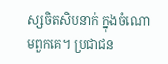ស្សចិតសិបនាក់ ក្នុងចំណោមពួកគេ។ ប្រជាជន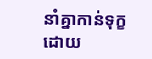នាំគ្នាកាន់ទុក្ខ ដោយ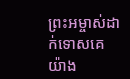ព្រះអម្ចាស់ដាក់ទោសគេយ៉ាង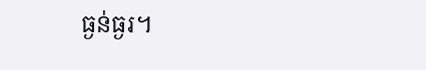ធ្ងន់ធ្ងរ។